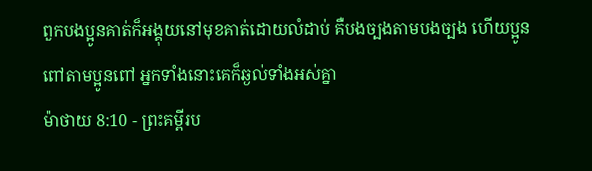ពួកបងប្អូនគាត់ក៏អង្គុយនៅមុខគាត់ដោយលំដាប់ គឺបងច្បងតាមបងច្បង ហើយប្អូនពៅតាមប្អូនពៅ អ្នកទាំងនោះគេក៏ឆ្ងល់ទាំងអស់គ្នា
ម៉ាថាយ 8:10 - ព្រះគម្ពីរប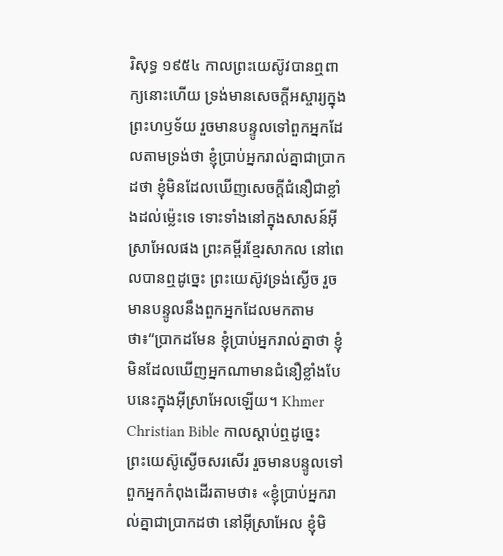រិសុទ្ធ ១៩៥៤ កាលព្រះយេស៊ូវបានឮពាក្យនោះហើយ ទ្រង់មានសេចក្ដីអស្ចារ្យក្នុងព្រះហឫទ័យ រួចមានបន្ទូលទៅពួកអ្នកដែលតាមទ្រង់ថា ខ្ញុំប្រាប់អ្នករាល់គ្នាជាប្រាកដថា ខ្ញុំមិនដែលឃើញសេចក្ដីជំនឿជាខ្លាំងដល់ម៉្លេះទេ ទោះទាំងនៅក្នុងសាសន៍អ៊ីស្រាអែលផង ព្រះគម្ពីរខ្មែរសាកល នៅពេលបានឮដូច្នេះ ព្រះយេស៊ូវទ្រង់ស្ងើច រួចមានបន្ទូលនឹងពួកអ្នកដែលមកតាមថា៖“ប្រាកដមែន ខ្ញុំប្រាប់អ្នករាល់គ្នាថា ខ្ញុំមិនដែលឃើញអ្នកណាមានជំនឿខ្លាំងបែបនេះក្នុងអ៊ីស្រាអែលឡើយ។ Khmer Christian Bible កាលស្ដាប់ឮដូច្នេះ ព្រះយេស៊ូស្ងើចសរសើរ រួចមានបន្ទូលទៅពួកអ្នកកំពុងដើរតាមថា៖ «ខ្ញុំបា្រប់អ្នករាល់គ្នាជាបា្រកដថា នៅអ៊ីស្រាអែល ខ្ញុំមិ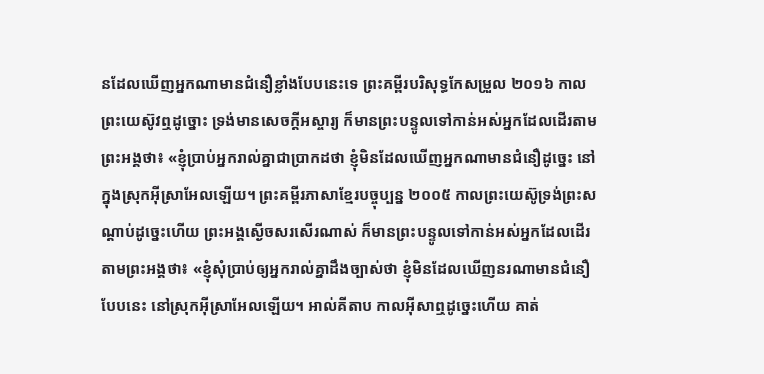នដែលឃើញអ្នកណាមានជំនឿខ្លាំងបែបនេះទេ ព្រះគម្ពីរបរិសុទ្ធកែសម្រួល ២០១៦ កាលព្រះយេស៊ូវឮដូច្នោះ ទ្រង់មានសេចក្តីអស្ចារ្យ ក៏មានព្រះបន្ទូលទៅកាន់អស់អ្នកដែលដើរតាមព្រះអង្គថា៖ «ខ្ញុំប្រាប់អ្នករាល់គ្នាជាប្រាកដថា ខ្ញុំមិនដែលឃើញអ្នកណាមានជំនឿដូច្នេះ នៅក្នុងស្រុកអ៊ីស្រាអែលឡើយ។ ព្រះគម្ពីរភាសាខ្មែរបច្ចុប្បន្ន ២០០៥ កាលព្រះយេស៊ូទ្រង់ព្រះសណ្ដាប់ដូច្នេះហើយ ព្រះអង្គស្ងើចសរសើរណាស់ ក៏មានព្រះបន្ទូលទៅកាន់អស់អ្នកដែលដើរតាមព្រះអង្គថា៖ «ខ្ញុំសុំប្រាប់ឲ្យអ្នករាល់គ្នាដឹងច្បាស់ថា ខ្ញុំមិនដែលឃើញនរណាមានជំនឿបែបនេះ នៅស្រុកអ៊ីស្រាអែលឡើយ។ អាល់គីតាប កាលអ៊ីសាឮដូច្នេះហើយ គាត់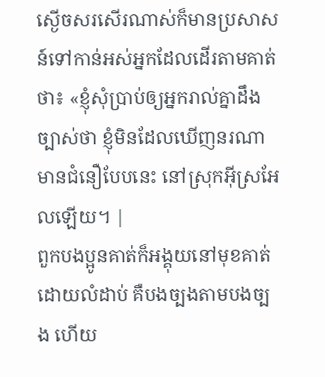ស្ងើចសរសើរណាស់ក៏មានប្រសាសន៍ទៅកាន់អស់អ្នកដែលដើរតាមគាត់ថា៖ «ខ្ញុំសុំប្រាប់ឲ្យអ្នករាល់គ្នាដឹងច្បាស់ថា ខ្ញុំមិនដែលឃើញនរណាមានជំនឿបែបនេះ នៅស្រុកអ៊ីស្រអែលឡើយ។ |
ពួកបងប្អូនគាត់ក៏អង្គុយនៅមុខគាត់ដោយលំដាប់ គឺបងច្បងតាមបងច្បង ហើយ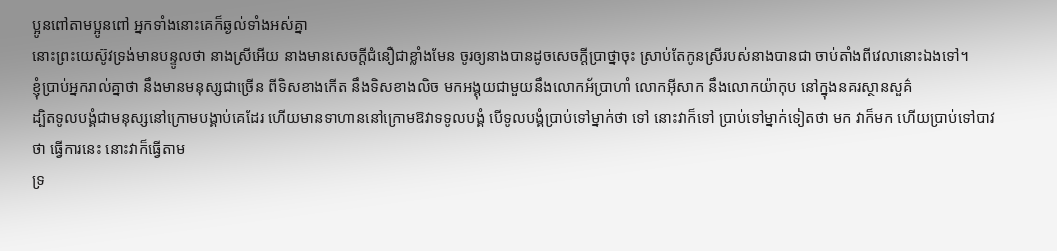ប្អូនពៅតាមប្អូនពៅ អ្នកទាំងនោះគេក៏ឆ្ងល់ទាំងអស់គ្នា
នោះព្រះយេស៊ូវទ្រង់មានបន្ទូលថា នាងស្រីអើយ នាងមានសេចក្ដីជំនឿជាខ្លាំងមែន ចូរឲ្យនាងបានដូចសេចក្ដីប្រាថ្នាចុះ ស្រាប់តែកូនស្រីរបស់នាងបានជា ចាប់តាំងពីវេលានោះឯងទៅ។
ខ្ញុំប្រាប់អ្នករាល់គ្នាថា នឹងមានមនុស្សជាច្រើន ពីទិសខាងកើត នឹងទិសខាងលិច មកអង្គុយជាមួយនឹងលោកអ័ប្រាហាំ លោកអ៊ីសាក នឹងលោកយ៉ាកុប នៅក្នុងនគរស្ថានសួគ៌
ដ្បិតទូលបង្គំជាមនុស្សនៅក្រោមបង្គាប់គេដែរ ហើយមានទាហាននៅក្រោមឱវាទទូលបង្គំ បើទូលបង្គំប្រាប់ទៅម្នាក់ថា ទៅ នោះវាក៏ទៅ ប្រាប់ទៅម្នាក់ទៀតថា មក វាក៏មក ហើយប្រាប់ទៅបាវថា ធ្វើការនេះ នោះវាក៏ធ្វើតាម
ទ្រ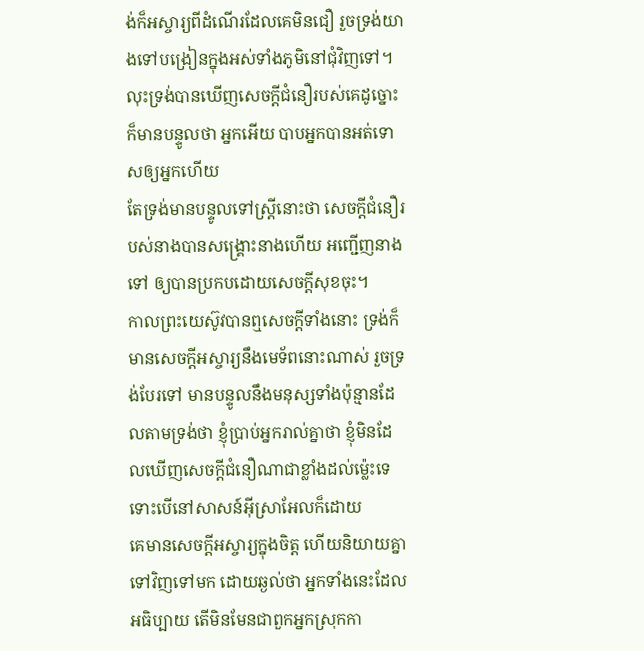ង់ក៏អស្ចារ្យពីដំណើរដែលគេមិនជឿ រួចទ្រង់យាងទៅបង្រៀនក្នុងអស់ទាំងភូមិនៅជុំវិញទៅ។
លុះទ្រង់បានឃើញសេចក្ដីជំនឿរបស់គេដូច្នោះ ក៏មានបន្ទូលថា អ្នកអើយ បាបអ្នកបានអត់ទោសឲ្យអ្នកហើយ
តែទ្រង់មានបន្ទូលទៅស្ត្រីនោះថា សេចក្ដីជំនឿរបស់នាងបានសង្គ្រោះនាងហើយ អញ្ជើញនាងទៅ ឲ្យបានប្រកបដោយសេចក្ដីសុខចុះ។
កាលព្រះយេស៊ូវបានឮសេចក្ដីទាំងនោះ ទ្រង់ក៏មានសេចក្ដីអស្ចារ្យនឹងមេទ័ពនោះណាស់ រួចទ្រង់បែរទៅ មានបន្ទូលនឹងមនុស្សទាំងប៉ុន្មានដែលតាមទ្រង់ថា ខ្ញុំប្រាប់អ្នករាល់គ្នាថា ខ្ញុំមិនដែលឃើញសេចក្ដីជំនឿណាជាខ្លាំងដល់ម៉្លេះទេ ទោះបើនៅសាសន៍អ៊ីស្រាអែលក៏ដោយ
គេមានសេចក្ដីអស្ចារ្យក្នុងចិត្ត ហើយនិយាយគ្នាទៅវិញទៅមក ដោយឆ្ងល់ថា អ្នកទាំងនេះដែលអធិប្បាយ តើមិនមែនជាពួកអ្នកស្រុកកា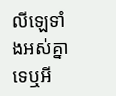លីឡេទាំងអស់គ្នាទេឬអី